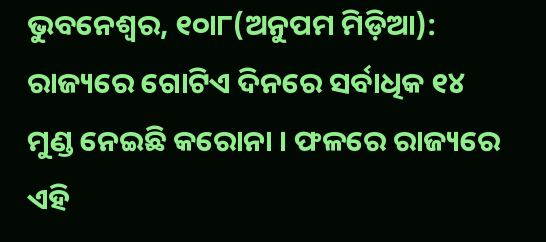ଭୁବନେଶ୍ୱର, ୧୦ା୮(ଅନୁପମ ମିଡ଼ିଆ): ରାଜ୍ୟରେ ଗୋଟିଏ ଦିନରେ ସର୍ବାଧିକ ୧୪ ମୁଣ୍ଡ ନେଇଛି କରୋନା । ଫଳରେ ରାଜ୍ୟରେ ଏହି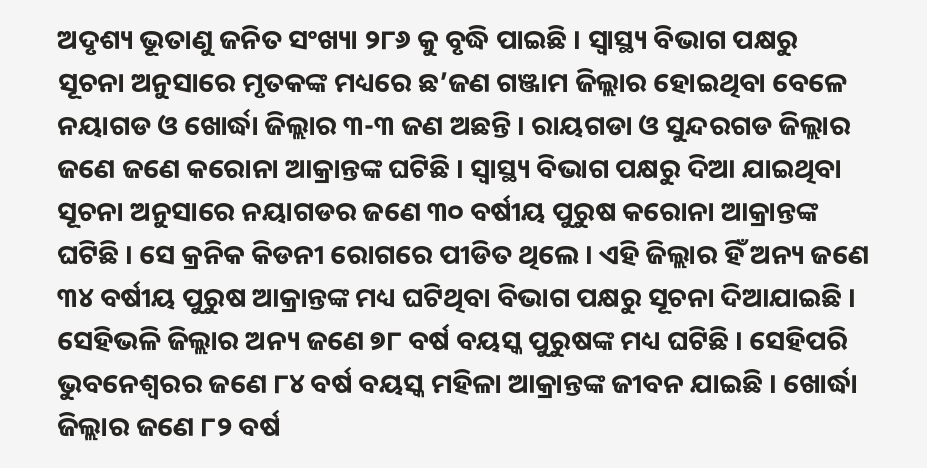ଅଦୃଶ୍ୟ ଭୂତାଣୁ ଜନିତ ସଂଖ୍ୟା ୨୮୬ କୁ ବୃଦ୍ଧି ପାଇଛି । ସ୍ୱାସ୍ଥ୍ୟ ବିଭାଗ ପକ୍ଷରୁ ସୂଚନା ଅନୁସାରେ ମୃତକଙ୍କ ମଧ୍ୟରେ ଛ’ଜଣ ଗଞ୍ଜାମ ଜିଲ୍ଲାର ହୋଇଥିବା ବେଳେ ନୟାଗଡ ଓ ଖୋର୍ଦ୍ଧା ଜିଲ୍ଲାର ୩-୩ ଜଣ ଅଛନ୍ତି । ରାୟଗଡା ଓ ସୁନ୍ଦରଗଡ ଜିଲ୍ଲାର ଜଣେ ଜଣେ କରୋନା ଆକ୍ରାନ୍ତଙ୍କ ଘଟିଛି । ସ୍ୱାସ୍ଥ୍ୟ ବିଭାଗ ପକ୍ଷରୁ ଦିଆ ଯାଇଥିବା ସୂଚନା ଅନୁସାରେ ନୟାଗଡର ଜଣେ ୩୦ ବର୍ଷୀୟ ପୁରୁଷ କରୋନା ଆକ୍ରାନ୍ତଙ୍କ ଘଟିଛି । ସେ କ୍ରନିକ କିଡନୀ ରୋଗରେ ପୀଡିତ ଥିଲେ । ଏହି ଜିଲ୍ଲାର ହିଁ ଅନ୍ୟ ଜଣେ ୩୪ ବର୍ଷୀୟ ପୁରୁଷ ଆକ୍ରାନ୍ତଙ୍କ ମଧ୍ୟ ଘଟିଥିବା ବିଭାଗ ପକ୍ଷରୁ ସୂଚନା ଦିଆଯାଇଛି । ସେହିଭଳି ଜିଲ୍ଲାର ଅନ୍ୟ ଜଣେ ୭୮ ବର୍ଷ ବୟସ୍କ ପୁରୁଷଙ୍କ ମଧ୍ୟ ଘଟିଛି । ସେହିପରି ଭୁବନେଶ୍ୱରର ଜଣେ ୮୪ ବର୍ଷ ବୟସ୍କ ମହିଳା ଆକ୍ରାନ୍ତଙ୍କ ଜୀବନ ଯାଇଛି । ଖୋର୍ଦ୍ଧା ଜିଲ୍ଲାର ଜଣେ ୮୨ ବର୍ଷ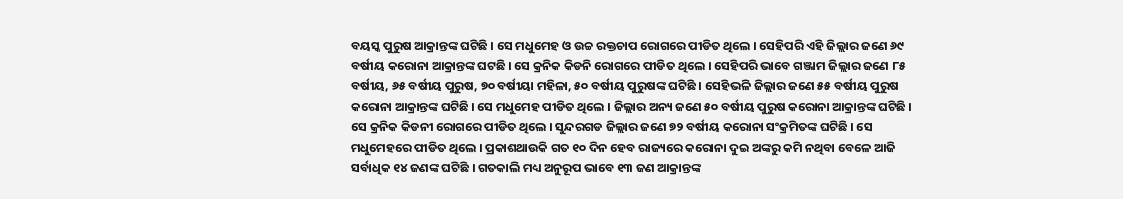ବୟସ୍କ ପୁରୁଷ ଆକ୍ରାନ୍ତଙ୍କ ଘଟିଛି । ସେ ମଧୁମେହ ଓ ଉଚ୍ଚ ରକ୍ତଚାପ ରୋଗରେ ପୀଡିତ ଥିଲେ । ସେହିପରି ଏହି ଜିଲ୍ଲାର ଜଣେ ୬୯ ବର୍ଷୀୟ କରୋନା ଆକ୍ରାନ୍ତଙ୍କ ଘଟଛି । ସେ କ୍ରନିକ କିଡନି ରୋଗରେ ପୀଡିତ ଥିଲେ । ସେହିପରି ଭାବେ ଗଞ୍ଜାମ ଜିଲ୍ଲାର ଜଣେ ୮୫ ବର୍ଷୀୟ, ୬୫ ବର୍ଷୀୟ ପୁରୁଷ, ୭୦ ବର୍ଷୀୟା ମହିଳା, ୫୦ ବର୍ଷୀୟ ପୁରୁଷଙ୍କ ଘଟିଛି । ସେହିଭଳି ଜିଲ୍ଲାର ଜଣେ ୫୫ ବର୍ଷୀୟ ପୁରୁଷ କରୋନା ଆକ୍ରାନ୍ତଙ୍କ ଘଟିଛି । ସେ ମଧୁମେହ ପୀଡିତ ଥିଲେ । ଜିଲ୍ଲାର ଅନ୍ୟ ଜଣେ ୫୦ ବର୍ଷୀୟ ପୁରୁଷ କରୋନା ଆକ୍ରାନ୍ତଙ୍କ ଘଟିଛି । ସେ କ୍ରନିକ କିଡନୀ ରୋଗରେ ପୀଡିତ ଥିଲେ । ସୁନ୍ଦରଗଡ ଜିଲ୍ଲାର ଜଣେ ୭୨ ବର୍ଷୀୟ କରୋନା ସଂକ୍ରମିତଙ୍କ ଘଟିଛି । ସେ ମଧୁମେହରେ ପୀଡିତ ଥିଲେ । ପ୍ରକାଶଥାଉକି ଗତ ୧୦ ଦିନ ହେବ ରାଜ୍ୟରେ କରୋନା ଦୁଇ ଅଙ୍କରୁ କମି ନଥିବା ବେଳେ ଆଜି ସର୍ବାଧିକ ୧୪ ଜଣଙ୍କ ଘଟିଛି । ଗତକାଲି ମଧ୍ୟ ଅନୁରୂପ ଭାବେ ୧୩ ଜଣ ଆକ୍ରାନ୍ତଙ୍କ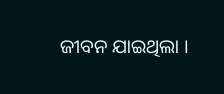ଜୀବନ ଯାଇଥିଲା ।